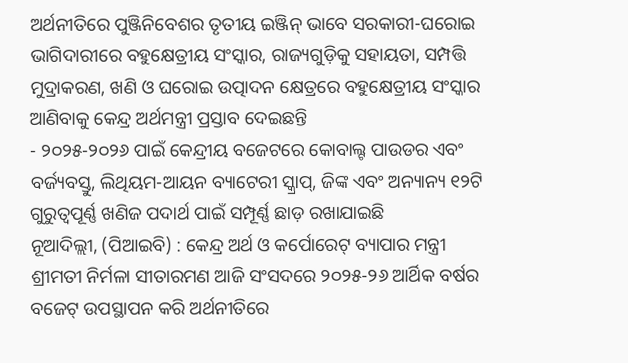ଅର୍ଥନୀତିରେ ପୁଞ୍ଜିନିବେଶର ତୃତୀୟ ଇଞ୍ଜିନ୍ ଭାବେ ସରକାରୀ-ଘରୋଇ ଭାଗିଦାରୀରେ ବହୁକ୍ଷେତ୍ରୀୟ ସଂସ୍କାର, ରାଜ୍ୟଗୁଡ଼ିକୁ ସହାୟତା, ସମ୍ପତ୍ତି ମୁଦ୍ରାକରଣ, ଖଣି ଓ ଘରୋଇ ଉତ୍ପାଦନ କ୍ଷେତ୍ରରେ ବହୁକ୍ଷେତ୍ରୀୟ ସଂସ୍କାର ଆଣିବାକୁ କେନ୍ଦ୍ର ଅର୍ଥମନ୍ତ୍ରୀ ପ୍ରସ୍ତାବ ଦେଇଛନ୍ତି
- ୨୦୨୫-୨୦୨୬ ପାଇଁ କେନ୍ଦ୍ରୀୟ ବଜେଟରେ କୋବାଲ୍ଟ ପାଉଡର ଏବଂ ବର୍ଜ୍ୟବସ୍ତୁ, ଲିଥିୟମ-ଆୟନ ବ୍ୟାଟେରୀ ସ୍କ୍ରାପ୍, ଜିଙ୍କ ଏବଂ ଅନ୍ୟାନ୍ୟ ୧୨ଟି ଗୁରୁତ୍ୱପୂର୍ଣ୍ଣ ଖଣିଜ ପଦାର୍ଥ ପାଇଁ ସମ୍ପୂର୍ଣ୍ଣ ଛାଡ଼ ରଖାଯାଇଛି
ନୂଆଦିଲ୍ଲୀ, (ପିଆଇବି) : କେନ୍ଦ୍ର ଅର୍ଥ ଓ କର୍ପୋରେଟ୍ ବ୍ୟାପାର ମନ୍ତ୍ରୀ ଶ୍ରୀମତୀ ନିର୍ମଳା ସୀତାରମଣ ଆଜି ସଂସଦରେ ୨୦୨୫-୨୬ ଆର୍ଥିକ ବର୍ଷର ବଜେଟ୍ ଉପସ୍ଥାପନ କରି ଅର୍ଥନୀତିରେ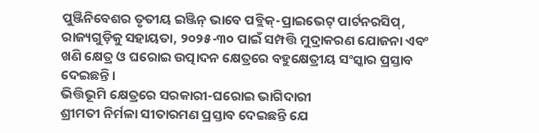ପୁଞ୍ଜିନିବେଶର ତୃତୀୟ ଇଞ୍ଜିନ୍ ଭାବେ ପବ୍ଲିକ୍-ପ୍ରାଇଭେଟ୍ ପାର୍ଟନରସିପ୍, ରାଜ୍ୟଗୁଡ଼ିକୁ ସହାୟତା, ୨୦୨୫-୩୦ ପାଇଁ ସମ୍ପତ୍ତି ମୁଦ୍ରାକରଣ ଯୋଜନା ଏବଂ ଖଣି କ୍ଷେତ୍ର ଓ ଘରୋଇ ଉତ୍ପାଦନ କ୍ଷେତ୍ରରେ ବହୁକ୍ଷେତ୍ରୀୟ ସଂସ୍କାର ପ୍ରସ୍ତାବ ଦେଇଛନ୍ତି।
ଭିତ୍ତିଭୂମି କ୍ଷେତ୍ରରେ ସରକାରୀ-ଘରୋଇ ଭାଗିଦାରୀ
ଶ୍ରୀମତୀ ନିର୍ମଳା ସୀତାରମଣ ପ୍ରସ୍ତାବ ଦେଇଛନ୍ତି ଯେ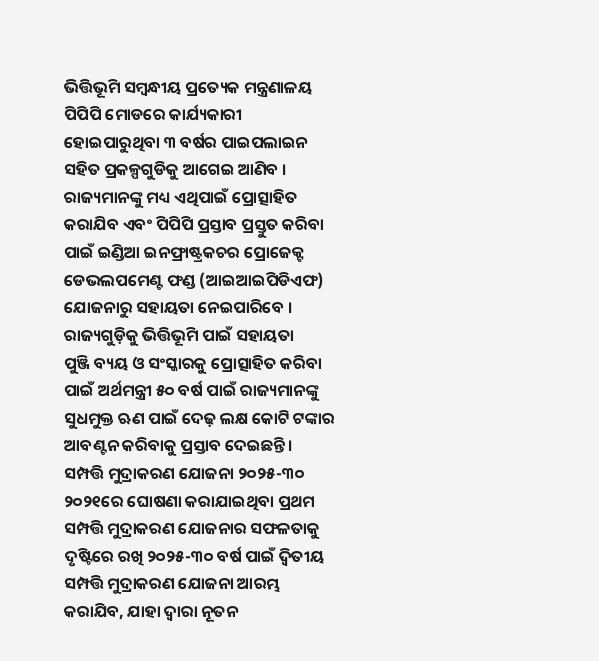ଭିତ୍ତିଭୂମି ସମ୍ବନ୍ଧୀୟ ପ୍ରତ୍ୟେକ ମନ୍ତ୍ରଣାଳୟ ପିପିପି ମୋଡରେ କାର୍ଯ୍ୟକାରୀ ହୋଇପାରୁଥିବା ୩ ବର୍ଷର ପାଇପଲାଇନ ସହିତ ପ୍ରକଳ୍ପଗୁଡିକୁ ଆଗେଇ ଆଣିବ । ରାଜ୍ୟମାନଙ୍କୁ ମଧ୍ୟ ଏଥିପାଇଁ ପ୍ରୋତ୍ସାହିତ କରାଯିବ ଏବଂ ପିପିପି ପ୍ରସ୍ତାବ ପ୍ରସ୍ତୁତ କରିବା ପାଇଁ ଇଣ୍ଡିଆ ଇନଫ୍ରାଷ୍ଟ୍ରକଚର ପ୍ରୋଜେକ୍ଟ ଡେଭଲପମେଣ୍ଟ ଫଣ୍ଡ (ଆଇଆଇପିଡିଏଫ) ଯୋଜନାରୁ ସହାୟତା ନେଇପାରିବେ ।
ରାଜ୍ୟଗୁଡ଼ିକୁ ଭିତ୍ତିଭୂମି ପାଇଁ ସହାୟତା
ପୁଞ୍ଜି ବ୍ୟୟ ଓ ସଂସ୍କାରକୁ ପ୍ରୋତ୍ସାହିତ କରିବା ପାଇଁ ଅର୍ଥମନ୍ତ୍ରୀ ୫୦ ବର୍ଷ ପାଇଁ ରାଜ୍ୟମାନଙ୍କୁ ସୁଧମୁକ୍ତ ଋଣ ପାଇଁ ଦେଢ଼ ଲକ୍ଷ କୋଟି ଟଙ୍କାର ଆବଣ୍ଟନ କରିବାକୁ ପ୍ରସ୍ତାବ ଦେଇଛନ୍ତି।
ସମ୍ପତ୍ତି ମୁଦ୍ରାକରଣ ଯୋଜନା ୨୦୨୫-୩୦
୨୦୨୧ରେ ଘୋଷଣା କରାଯାଇଥିବା ପ୍ରଥମ ସମ୍ପତ୍ତି ମୁଦ୍ରାକରଣ ଯୋଜନାର ସଫଳତାକୁ ଦୃଷ୍ଟିରେ ରଖି ୨୦୨୫-୩୦ ବର୍ଷ ପାଇଁ ଦ୍ୱିତୀୟ ସମ୍ପତ୍ତି ମୁଦ୍ରାକରଣ ଯୋଜନା ଆରମ୍ଭ କରାଯିବ, ଯାହା ଦ୍ୱାରା ନୂତନ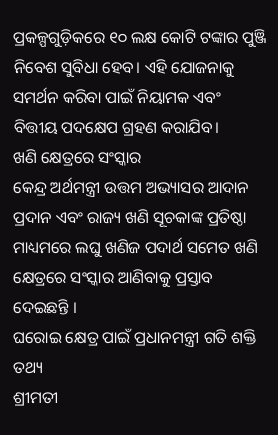ପ୍ରକଳ୍ପଗୁଡ଼ିକରେ ୧୦ ଲକ୍ଷ କୋଟି ଟଙ୍କାର ପୁଞ୍ଜି ନିବେଶ ସୁବିଧା ହେବ। ଏହି ଯୋଜନାକୁ ସମର୍ଥନ କରିବା ପାଇଁ ନିୟାମକ ଏବଂ ବିତ୍ତୀୟ ପଦକ୍ଷେପ ଗ୍ରହଣ କରାଯିବ।
ଖଣି କ୍ଷେତ୍ରରେ ସଂସ୍କାର
କେନ୍ଦ୍ର ଅର୍ଥମନ୍ତ୍ରୀ ଉତ୍ତମ ଅଭ୍ୟାସର ଆଦାନ ପ୍ରଦାନ ଏବଂ ରାଜ୍ୟ ଖଣି ସୂଚକାଙ୍କ ପ୍ରତିଷ୍ଠା ମାଧ୍ୟମରେ ଲଘୁ ଖଣିଜ ପଦାର୍ଥ ସମେତ ଖଣି କ୍ଷେତ୍ରରେ ସଂସ୍କାର ଆଣିବାକୁ ପ୍ରସ୍ତାବ ଦେଇଛନ୍ତି ।
ଘରୋଇ କ୍ଷେତ୍ର ପାଇଁ ପ୍ରଧାନମନ୍ତ୍ରୀ ଗତି ଶକ୍ତି ତଥ୍ୟ
ଶ୍ରୀମତୀ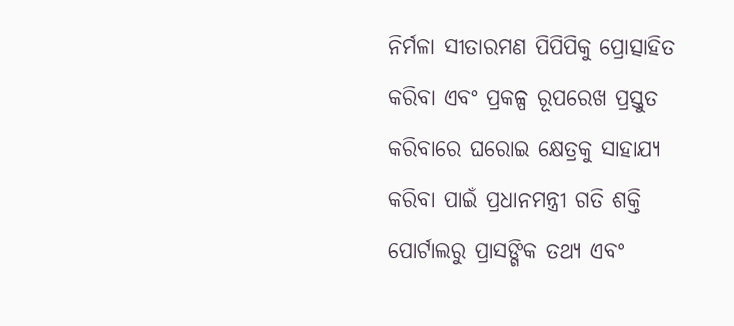ନିର୍ମଳା ସୀତାରମଣ ପିପିପିକୁ ପ୍ରୋତ୍ସାହିତ କରିବା ଏବଂ ପ୍ରକଳ୍ପ ରୂପରେଖ ପ୍ରସ୍ତୁତ କରିବାରେ ଘରୋଇ କ୍ଷେତ୍ରକୁ ସାହାଯ୍ୟ କରିବା ପାଇଁ ପ୍ରଧାନମନ୍ତ୍ରୀ ଗତି ଶକ୍ତି ପୋର୍ଟାଲରୁ ପ୍ରାସଙ୍ଗିକ ତଥ୍ୟ ଏବଂ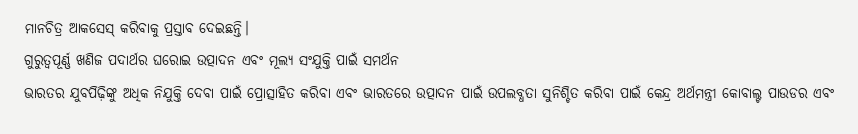ମାନଚିତ୍ର ଆକସେସ୍ କରିବାକୁ ପ୍ରସ୍ତାବ ଦେଇଛନ୍ତି।
ଗୁରୁତ୍ୱପୂର୍ଣ୍ଣ ଖଣିଜ ପଦାର୍ଥର ଘରୋଇ ଉତ୍ପାଦନ ଏବଂ ମୂଲ୍ୟ ସଂଯୁକ୍ତି ପାଇଁ ସମର୍ଥନ
ଭାରତର ଯୁବପିଢ଼ିଙ୍କୁ ଅଧିକ ନିଯୁକ୍ତି ଦେବା ପାଇଁ ପ୍ରୋତ୍ସାହିତ କରିବା ଏବଂ ଭାରତରେ ଉତ୍ପାଦନ ପାଇଁ ଉପଲବ୍ଧତା ସୁନିଶ୍ଚିତ କରିବା ପାଇଁ କେନ୍ଦ୍ର ଅର୍ଥମନ୍ତ୍ରୀ କୋବାଲ୍ଟ ପାଉଡର ଏବଂ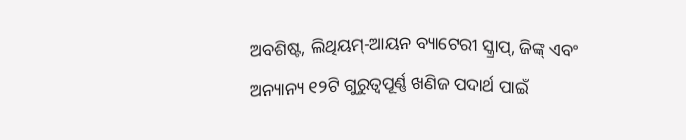ଅବଶିଷ୍ଟ, ଲିଥିୟମ୍-ଆୟନ ବ୍ୟାଟେରୀ ସ୍କ୍ରାପ୍, ଜିଙ୍କ୍ ଏବଂ ଅନ୍ୟାନ୍ୟ ୧୨ଟି ଗୁରୁତ୍ୱପୂର୍ଣ୍ଣ ଖଣିଜ ପଦାର୍ଥ ପାଇଁ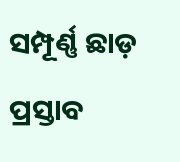ସମ୍ପୂର୍ଣ୍ଣ ଛାଡ଼ ପ୍ରସ୍ତାବ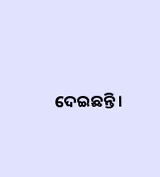ଦେଇଛନ୍ତି ।